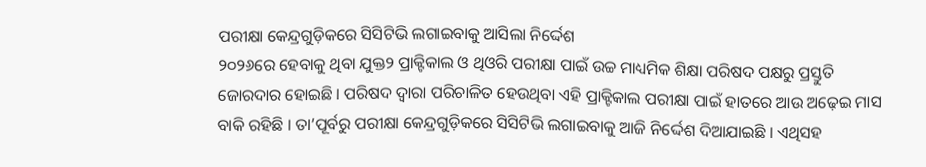ପରୀକ୍ଷା କେନ୍ଦ୍ରଗୁଡ଼ିକରେ ସିସିଟିଭି ଲଗାଇବାକୁ ଆସିଲା ନିର୍ଦ୍ଦେଶ
୨୦୨୬ରେ ହେବାକୁ ଥିବା ଯୁକ୍ତ୨ ପ୍ରାକ୍ଟିକାଲ ଓ ଥିଓରି ପରୀକ୍ଷା ପାଇଁ ଉଚ୍ଚ ମାଧ୍ୟମିକ ଶିକ୍ଷା ପରିଷଦ ପକ୍ଷରୁ ପ୍ରସ୍ତୁତି ଜୋରଦାର ହୋଇଛି । ପରିଷଦ ଦ୍ବାରା ପରିଚାଳିତ ହେଉଥିବା ଏହି ପ୍ରାକ୍ଟିକାଲ ପରୀକ୍ଷା ପାଇଁ ହାତରେ ଆଉ ଅଢ଼େଇ ମାସ ବାକି ରହିଛି । ତା’ପୂର୍ବରୁ ପରୀକ୍ଷା କେନ୍ଦ୍ରଗୁଡ଼ିକରେ ସିସିଟିଭି ଲଗାଇବାକୁ ଆଜି ନିର୍ଦ୍ଦେଶ ଦିଆଯାଇଛି । ଏଥିସହ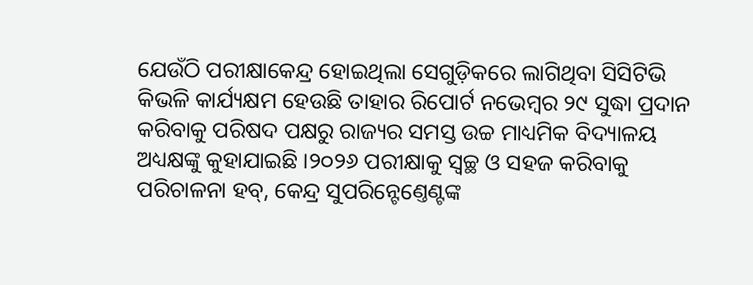ଯେଉଁଠି ପରୀକ୍ଷାକେନ୍ଦ୍ର ହୋଇଥିଲା ସେଗୁଡ଼ିକରେ ଲାଗିଥିବା ସିସିଟିଭି କିଭଳି କାର୍ଯ୍ୟକ୍ଷମ ହେଉଛି ତାହାର ରିପୋର୍ଟ ନଭେମ୍ବର ୨୯ ସୁଦ୍ଧା ପ୍ରଦାନ କରିବାକୁ ପରିଷଦ ପକ୍ଷରୁ ରାଜ୍ୟର ସମସ୍ତ ଉଚ୍ଚ ମାଧ୍ୟମିକ ବିଦ୍ୟାଳୟ ଅଧ୍ୟକ୍ଷଙ୍କୁ କୁହାଯାଇଛି ।୨୦୨୬ ପରୀକ୍ଷାକୁ ସ୍ବଚ୍ଛ ଓ ସହଜ କରିବାକୁ ପରିଚାଳନା ହବ୍, କେନ୍ଦ୍ର ସୁପରିନ୍ଟେଣ୍ତେଣ୍ଟଙ୍କ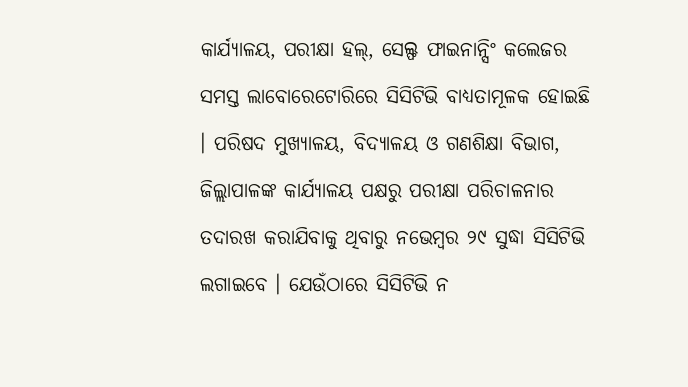କାର୍ଯ୍ୟାଳୟ, ପରୀକ୍ଷା ହଲ୍, ସେଲ୍ଫ ଫାଇନାନ୍ସିଂ କଲେଜର ସମସ୍ତ ଲାବୋରେଟୋରିରେ ସିସିଟିଭି ବାଧ୍ୟତାମୂଳକ ହୋଇଛି । ପରିଷଦ ମୁଖ୍ୟାଳୟ, ବିଦ୍ୟାଳୟ ଓ ଗଣଶିକ୍ଷା ବିଭାଗ, ଜିଲ୍ଲାପାଳଙ୍କ କାର୍ଯ୍ୟାଳୟ ପକ୍ଷରୁ ପରୀକ୍ଷା ପରିଚାଳନାର ତଦାରଖ କରାଯିବାକୁ ଥିବାରୁ ନଭେମ୍ବର ୨୯ ସୁଦ୍ଧା ସିସିଟିଭି ଲଗାଇବେ । ଯେଉଁଠାରେ ସିସିଟିଭି ନ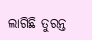ଲାଗିଛି ତୁରନ୍ତ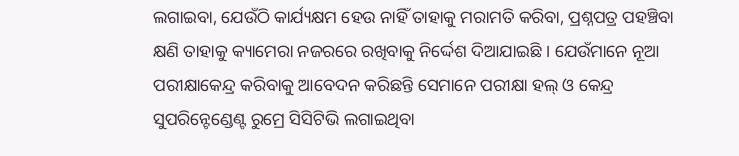ଲଗାଇବା, ଯେଉଁଠି କାର୍ଯ୍ୟକ୍ଷମ ହେଉ ନାହିଁ ତାହାକୁ ମରାମତି କରିବା, ପ୍ରଶ୍ନପତ୍ର ପହଞ୍ଚିବା କ୍ଷଣି ତାହାକୁ କ୍ୟାମେରା ନଜରରେ ରଖିବାକୁ ନିର୍ଦ୍ଦେଶ ଦିଆଯାଇଛି । ଯେଉଁମାନେ ନୂଆ ପରୀକ୍ଷାକେନ୍ଦ୍ର କରିବାକୁ ଆବେଦନ କରିଛନ୍ତି ସେମାନେ ପରୀକ୍ଷା ହଲ୍ ଓ କେନ୍ଦ୍ର ସୁପରିନ୍ଟେଣ୍ଡେଣ୍ଟ ରୁମ୍ରେ ସିସିଟିଭି ଲଗାଇଥିବା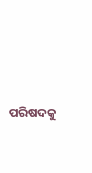ପରିଷଦକୁ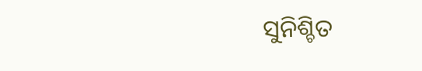ସୁନିଶ୍ଚିତ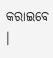କରାଇବେ ।